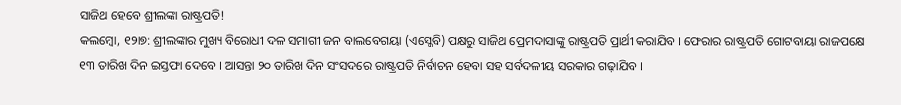ସାଜିଥ ହେବେ ଶ୍ରୀଲଙ୍କା ରାଷ୍ଟ୍ରପତି!
କଲମ୍ବୋ, ୧୨ା୭: ଶ୍ରୀଲଙ୍କାର ମୁଖ୍ୟ ବିରୋଧୀ ଦଳ ସମାଗୀ ଜନ ବାଲବେଗୟା (ଏସ୍ଜେବି) ପକ୍ଷରୁ ସାଜିଥ ପ୍ରେମଦାସାଙ୍କୁ ରାଷ୍ଟ୍ରପତି ପ୍ରାର୍ଥୀ କରାଯିବ । ଫେରାର ରାଷ୍ଟ୍ରପତି ଗୋଟବାୟା ରାଜପକ୍ଷେ ୧୩ ତାରିଖ ଦିନ ଇସ୍ତଫା ଦେବେ । ଆସନ୍ତା ୨୦ ତାରିଖ ଦିନ ସଂସଦରେ ରାଷ୍ଟ୍ରପତି ନିର୍ବାଚନ ହେବା ସହ ସର୍ବଦଳୀୟ ସରକାର ଗଢ଼ାଯିବ ।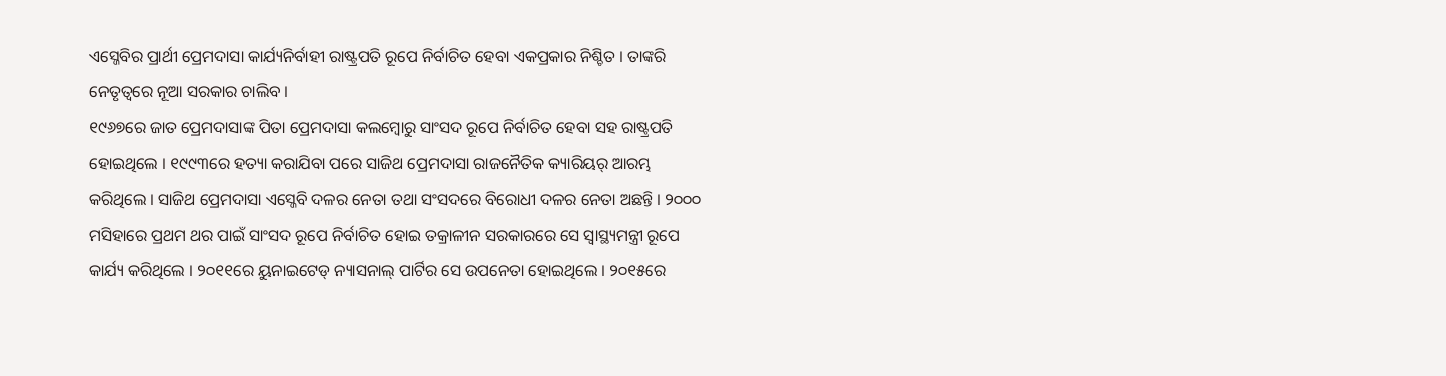ଏସ୍ଜେବିର ପ୍ରାର୍ଥୀ ପ୍ରେମଦାସା କାର୍ଯ୍ୟନିର୍ବାହୀ ରାଷ୍ଟ୍ରପତି ରୂପେ ନିର୍ବାଚିତ ହେବା ଏକପ୍ରକାର ନିଶ୍ଚିତ । ତାଙ୍କରି ନେତୃତ୍ୱରେ ନୂଆ ସରକାର ଚାଲିବ ।
୧୯୬୭ରେ ଜାତ ପ୍ରେମଦାସାଙ୍କ ପିତା ପ୍ରେମଦାସା କଲମ୍ବୋରୁ ସାଂସଦ ରୂପେ ନିର୍ବାଚିତ ହେବା ସହ ରାଷ୍ଟ୍ରପତି ହୋଇଥିଲେ । ୧୯୯୩ରେ ହତ୍ୟା କରାଯିବା ପରେ ସାଜିଥ ପ୍ରେମଦାସା ରାଜନୈତିକ କ୍ୟାରିୟର୍ ଆରମ୍ଭ କରିଥିଲେ । ସାଜିଥ ପ୍ରେମଦାସା ଏସ୍ଜେବି ଦଳର ନେତା ତଥା ସଂସଦରେ ବିରୋଧୀ ଦଳର ନେତା ଅଛନ୍ତି । ୨୦୦୦ ମସିହାରେ ପ୍ରଥମ ଥର ପାଇଁ ସାଂସଦ ରୂପେ ନିର୍ବାଚିତ ହୋଇ ତକ୍ରାଳୀନ ସରକାରରେ ସେ ସ୍ୱାସ୍ଥ୍ୟମନ୍ତ୍ରୀ ରୂପେ କାର୍ଯ୍ୟ କରିଥିଲେ । ୨୦୧୧ରେ ୟୁନାଇଟେଡ୍ ନ୍ୟାସନାଲ୍ ପାର୍ଟିର ସେ ଉପନେତା ହୋଇଥିଲେ । ୨୦୧୫ରେ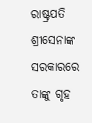ରାଷ୍ଟ୍ରପତି ଶ୍ରୀସେନାଙ୍କ ସରକାରରେ ତାଙ୍କୁ ଗୃହ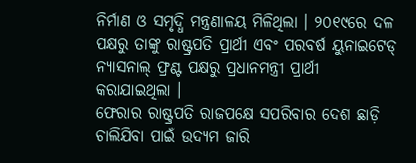ନିର୍ମାଣ ଓ ସମୃଦ୍ଧି ମନ୍ତ୍ରଣାଳୟ ମିଳିଥିଲା । ୨୦୧୯ରେ ଦଳ ପକ୍ଷରୁ ତାଙ୍କୁ ରାଷ୍ଟ୍ରପତି ପ୍ରାର୍ଥୀ ଏବଂ ପରବର୍ଷ ୟୁନାଇଟେଡ୍ ନ୍ୟାସନାଲ୍ ଫ୍ରଣ୍ଟ ପକ୍ଷରୁ ପ୍ରଧାନମନ୍ତ୍ରୀ ପ୍ରାର୍ଥୀ କରାଯାଇଥିଲା ।
ଫେରାର ରାଷ୍ଟ୍ରପତି ରାଜପକ୍ଷେ ସପରିବାର ଦେଶ ଛାଡ଼ି ଚାଲିଯିବା ପାଇଁ ଉଦ୍ୟମ ଜାରି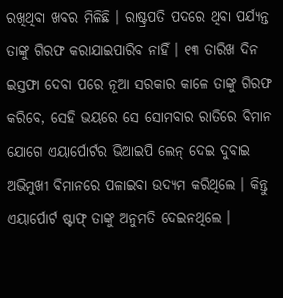ରଖିଥିବା ଖବର ମିଳିଛି । ରାଷ୍ଟ୍ରପତି ପଦରେ ଥିବା ପର୍ଯ୍ୟନ୍ତ ତାଙ୍କୁ ଗିରଫ କରାଯାଇପାରିବ ନାହିଁ । ୧୩ ତାରିଖ ଦିନ ଇସ୍ତଫା ଦେବା ପରେ ନୂଆ ସରକାର କାଳେ ତାଙ୍କୁ ଗିରଫ କରିବେ, ସେହି ଭୟରେ ସେ ସୋମବାର ରାତିରେ ବିମାନ ଯୋଗେ ଏୟାର୍ପୋର୍ଟର ଭିଆଇପି ଲେନ୍ ଦେଇ ଦୁବାଇ ଅଭିମୁଖୀ ବିମାନରେ ପଳାଇବା ଉଦ୍ୟମ କରିଥିଲେ । କିନ୍ତୁ ଏୟାର୍ପୋର୍ଟ ଷ୍ଟାଫ୍ ତାଙ୍କୁ ଅନୁମତି ଦେଇନଥିଲେ ।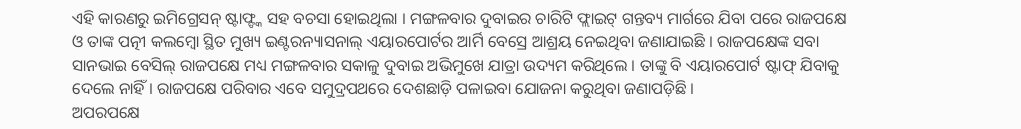ଏହି କାରଣରୁ ଇମିଗ୍ରେସନ୍ ଷ୍ଟାଫ୍ଙ୍କ ସହ ବଚସା ହୋଇଥିଲା । ମଙ୍ଗଳବାର ଦୁବାଇର ଚାରିଟି ଫ୍ଲାଇଟ୍ ଗନ୍ତବ୍ୟ ମାର୍ଗରେ ଯିବା ପରେ ରାଜପକ୍ଷେ ଓ ତାଙ୍କ ପତ୍ନୀ କଲମ୍ବୋ ସ୍ଥିତ ମୁଖ୍ୟ ଇଣ୍ଟରନ୍ୟାସନାଲ୍ ଏୟାରପୋର୍ଟର ଆର୍ମି ବେସ୍ରେ ଆଶ୍ରୟ ନେଇଥିବା ଜଣାଯାଇଛି । ରାଜପକ୍ଷେଙ୍କ ସବା ସାନଭାଇ ବେସିଲ୍ ରାଜପକ୍ଷେ ମଧ୍ୟ ମଙ୍ଗଳବାର ସକାଳୁ ଦୁବାଇ ଅଭିମୁଖେ ଯାତ୍ରା ଉଦ୍ୟମ କରିଥିଲେ । ତାଙ୍କୁ ବି ଏୟାରପୋର୍ଟ ଷ୍ଟାଫ୍ ଯିବାକୁ ଦେଲେ ନାହିଁ । ରାଜପକ୍ଷେ ପରିବାର ଏବେ ସମୁଦ୍ରପଥରେ ଦେଶଛାଡ଼ି ପଳାଇବା ଯୋଜନା କରୁଥିବା ଜଣାପଡ଼ିଛି ।
ଅପରପକ୍ଷେ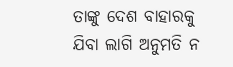ତାଙ୍କୁ ଦେଶ ବାହାରକୁ ଯିବା ଲାଗି ଅନୁମତି ନ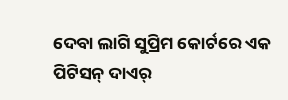ଦେବା ଲାଗି ସୁପ୍ରିମ କୋର୍ଟରେ ଏକ ପିଟିସନ୍ ଦାଏର୍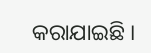କରାଯାଇଛି ।